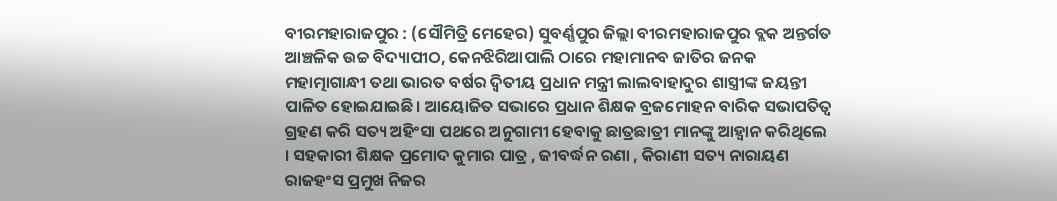ବୀରମହାରାଜପୁର : (ସୌମିତ୍ରି ମେହେର) ସୁବର୍ଣ୍ଣପୁର ଜିଲ୍ଲା ବୀରମହାରାଜପୁର ବ୍ଲକ ଅନ୍ତର୍ଗତ ଆଞ୍ଚଳିକ ଉଚ୍ଚ ବିଦ୍ୟାପୀଠ, କେନଝିରିଆପାଲି ଠାରେ ମହାମାନବ ଜାତିର ଜନକ ମହାତ୍ମାଗାନ୍ଧୀ ତଥା ଭାରତ ବର୍ଷର ଦ୍ୱିତୀୟ ପ୍ରଧାନ ମନ୍ତ୍ରୀ ଲାଲବାହାଦୁର ଶାସ୍ତ୍ରୀଙ୍କ ଜୟନ୍ତୀ ପାଳିତ ହୋଇଯାଇଛି। ଆୟୋଜିତ ସଭାରେ ପ୍ରଧାନ ଶିକ୍ଷକ ବ୍ରଜମୋହନ ବାରିକ ସଭାପତିତ୍ୱ ଗ୍ରହଣ କରି ସତ୍ୟ ଅହିଂସା ପଥରେ ଅନୁଗାମୀ ହେବାକୁ ଛାତ୍ରଛାତ୍ରୀ ମାନଙ୍କୁ ଆହ୍ୱାନ କରିଥିଲେ । ସହକାରୀ ଶିକ୍ଷକ ପ୍ରମୋଦ କୁମାର ପାତ୍ର , ଜୀବର୍ଦ୍ଧନ ରଣା , କିରାଣୀ ସତ୍ୟ ନାରାୟଣ ରାଜହଂସ ପ୍ରମୁଖ ନିଜର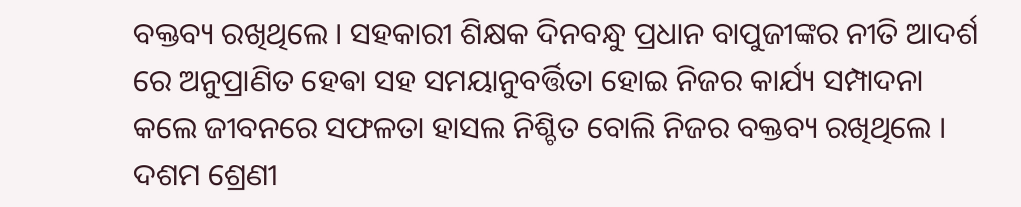ବକ୍ତବ୍ୟ ରଖିଥିଲେ । ସହକାରୀ ଶିକ୍ଷକ ଦିନବନ୍ଧୁ ପ୍ରଧାନ ବାପୁଜୀଙ୍କର ନୀତି ଆଦର୍ଶ ରେ ଅନୁପ୍ରାଣିତ ହେଵା ସହ ସମୟାନୁବର୍ତ୍ତିତା ହୋଇ ନିଜର କାର୍ଯ୍ୟ ସମ୍ପାଦନା କଲେ ଜୀବନରେ ସଫଳତା ହାସଲ ନିଶ୍ଚିତ ବୋଲି ନିଜର ବକ୍ତବ୍ୟ ରଖିଥିଲେ । ଦଶମ ଶ୍ରେଣୀ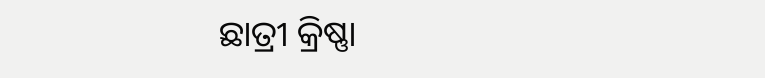ଛାତ୍ରୀ କ୍ରିଷ୍ଣା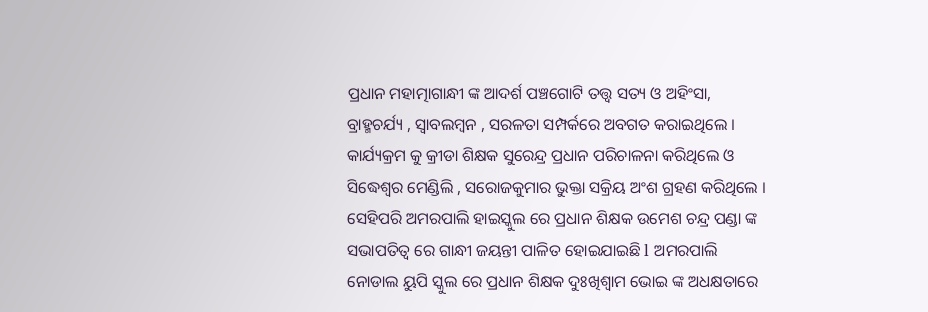ପ୍ରଧାନ ମହାତ୍ମାଗାନ୍ଧୀ ଙ୍କ ଆଦର୍ଶ ପଞ୍ଚଗୋଟି ତତ୍ତ୍ୱ ସତ୍ୟ ଓ ଅହିଂସା, ବ୍ରାହ୍ମଚର୍ଯ୍ୟ , ସ୍ୱାବଲମ୍ବନ , ସରଳତା ସମ୍ପର୍କରେ ଅବଗତ କରାଇଥିଲେ । କାର୍ଯ୍ୟକ୍ରମ କୁ କ୍ରୀଡା ଶିକ୍ଷକ ସୁରେନ୍ଦ୍ର ପ୍ରଧାନ ପରିଚାଳନା କରିଥିଲେ ଓ ସିଦ୍ଧେଶ୍ଵର ମେଣ୍ଡିଲି , ସରୋଜକୁମାର ଭୁକ୍ତା ସକ୍ରିୟ ଅଂଶ ଗ୍ରହଣ କରିଥିଲେ । ସେହିପରି ଅମରପାଲି ହାଇସ୍କୁଲ ରେ ପ୍ରଧାନ ଶିକ୍ଷକ ଉମେଶ ଚନ୍ଦ୍ର ପଣ୍ଡା ଙ୍କ ସଭାପତିତ୍ୱ ରେ ଗାନ୍ଧୀ ଜୟନ୍ତୀ ପାଳିତ ହୋଇଯାଇଛି l ଅମରପାଲି ନୋଡାଲ ୟୁପି ସ୍କୁଲ ରେ ପ୍ରଧାନ ଶିକ୍ଷକ ଦୁଃଖିଶ୍ୱାମ ଭୋଇ ଙ୍କ ଅଧକ୍ଷତାରେ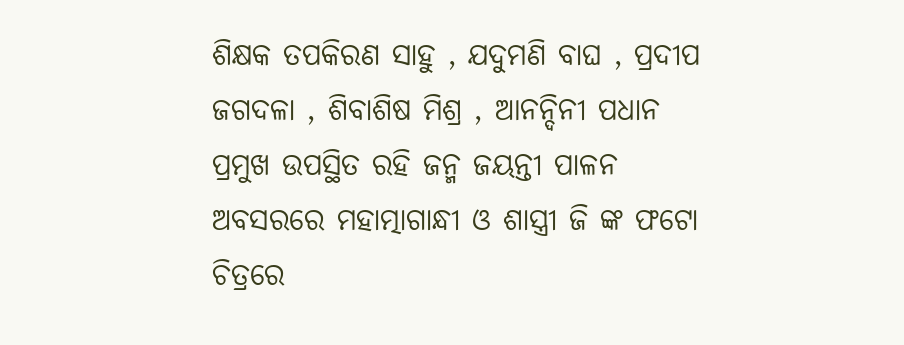ଶିକ୍ଷକ ତପକିରଣ ସାହୁ , ଯଦୁମଣି ବାଘ , ପ୍ରଦୀପ ଜଗଦଳା , ଶିବାଶିଷ ମିଶ୍ର , ଆନନ୍ଦିନୀ ପଧାନ ପ୍ରମୁଖ ଉପସ୍ଥିତ ରହି ଜନ୍ମ ଜୟନ୍ତୀ ପାଳନ ଅବସରରେ ମହାତ୍ମାଗାନ୍ଧୀ ଓ ଶାସ୍ତ୍ରୀ ଜି ଙ୍କ ଫଟୋ ଚିତ୍ରରେ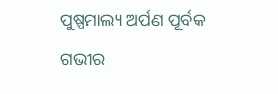ପୁଷ୍ପମାଲ୍ୟ ଅର୍ପଣ ପୂର୍ବକ ଗଭୀର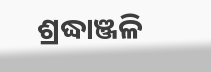ଶ୍ରଦ୍ଧାଞ୍ଜଳି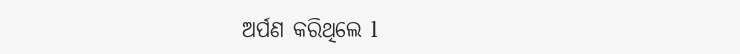ଅର୍ପଣ କରିଥିଲେ l